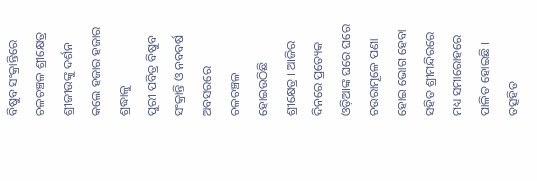ବିଷୁବ ସଂକ୍ରାନ୍ତିରେ ଚଳଚଞ୍ଚଳ ଶ୍ରୀକ୍ଷେତ୍ର
ଶ୍ରୀଜୀଉଙ୍କୁ ଦର୍ଶନ କଲେ ହଜାର ହଜାର ଶ୍ରଦ୍ଧାଳୁ
ପୁରୀ ପବିତ୍ର ବିଷୁବ ସଂକ୍ରାନ୍ତି ଓ ନବବର୍ଷ ଅବସରରେ ଚଳଚଞ୍ଚଳ ହୋଇଉଠିଛି ଶ୍ରୀକ୍ଷେତ୍ର । ଆଜିର ଦିନରେ ପ୍ରତ୍ୟେକ ଓଡ଼ିଆଙ୍କ ଘରେ ଘରେ ଚଉରାମୂଳେ ପଣା ହୋଇ ଭୋଗ ହେବା ସହିତ ଶ୍ରୀମନ୍ଦିରରେ ମଧ୍ୟ ସମାରୋହରେ ପାଳିତ ହୋଇଛି । ତତ୍ସହିତ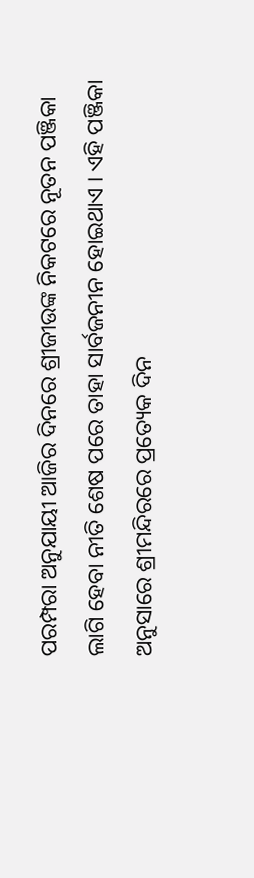ପରମ୍ପରା ଅନୁଯାୟୀ ଆଜିର ଦିନରେ ଶ୍ରୀଜୀଉଙ୍କ ନିକଟରେ ନୂତନ ପଞ୍ଜିକା ଲାଗି ହେବା ନୀତି ଶେଷ ପରେ ତାହା ସାର୍ବଜନୀନ ହୋଇଥାଏ । ଏହି ପଞ୍ଜିକା ଅନୁସାରେ ଶ୍ରୀମନ୍ଦିରରେ ପ୍ରତ୍ୟେକ ଦିନ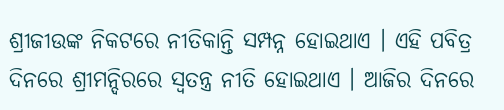ଶ୍ରୀଜୀଉଙ୍କ ନିକଟରେ ନୀତିକାନ୍ତି ସମ୍ପନ୍ନ ହୋଇଥାଏ । ଏହି ପବିତ୍ର ଦିନରେ ଶ୍ରୀମନ୍ଦିରରେ ସ୍ୱତନ୍ତ୍ର ନୀତି ହୋଇଥାଏ । ଆଜିର ଦିନରେ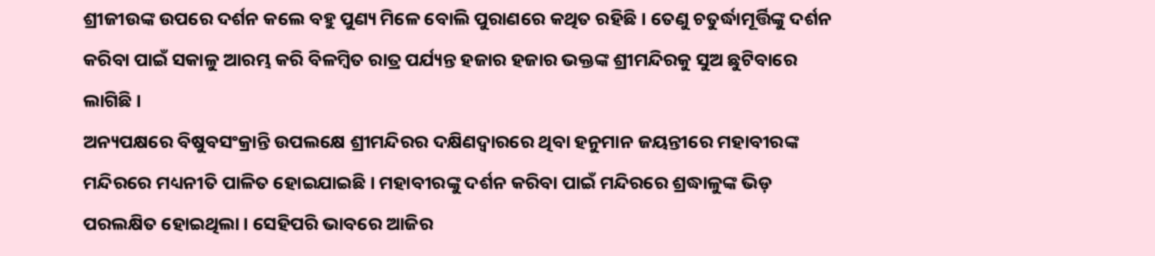ଶ୍ରୀଜୀଉଙ୍କ ଉପରେ ଦର୍ଶନ କଲେ ବହୁ ପୁଣ୍ୟ ମିଳେ ବୋଲି ପୁରାଣରେ କଥିତ ରହିଛି । ତେଣୁ ଚତୁର୍ଦ୍ଧାମୂର୍ତ୍ତିଙ୍କୁ ଦର୍ଶନ କରିବା ପାଇଁ ସକାଳୁ ଆରମ୍ଭ କରି ବିଳମ୍ବିତ ରାତ୍ର ପର୍ଯ୍ୟନ୍ତ ହଜାର ହଜାର ଭକ୍ତଙ୍କ ଶ୍ରୀମନ୍ଦିରକୁ ସୁଅ ଛୁଟିବାରେ ଲାଗିଛି ।
ଅନ୍ୟପକ୍ଷରେ ବିଷୁବସଂକ୍ରାନ୍ତି ଉପଲକ୍ଷେ ଶ୍ରୀମନ୍ଦିରର ଦକ୍ଷିଣଦ୍ୱାରରେ ଥିବା ହନୁମାନ ଜୟନ୍ତୀରେ ମହାବୀରଙ୍କ ମନ୍ଦିରରେ ମଧ୍ୟନୀତି ପାଳିତ ହୋଇଯାଇଛି । ମହାବୀରଙ୍କୁ ଦର୍ଶନ କରିବା ପାଇଁ ମନ୍ଦିରରେ ଶ୍ରଦ୍ଧାଳୁଙ୍କ ଭିଡ଼ ପରଲକ୍ଷିତ ହୋଇଥିଲା । ସେହିପରି ଭାବରେ ଆଜିର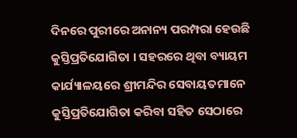ଦିନରେ ପୁରୀରେ ଅନାନ୍ୟ ପରମ୍ପରା ହେଉଛି କୁସ୍ତିପ୍ରତିଯୋଗିତା । ସହରରେ ଥିବା ବ୍ୟାୟମ କାର୍ଯ୍ୟାଳୟରେ ଶ୍ରୀମନ୍ଦିର ସେବାୟତମାନେ କୁସ୍ତିପ୍ରତିଯୋଗିତା କରିବା ସହିତ ସେଠାରେ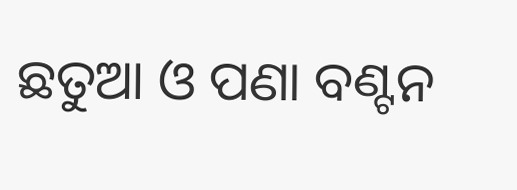ଛତୁଆ ଓ ପଣା ବଣ୍ଟନ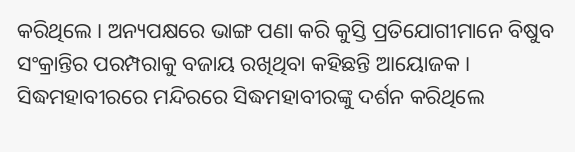କରିଥିଲେ । ଅନ୍ୟପକ୍ଷରେ ଭାଙ୍ଗ ପଣା କରି କୁସ୍ତି ପ୍ରତିଯୋଗୀମାନେ ବିଷୁବ ସଂକ୍ରାନ୍ତିର ପରମ୍ପରାକୁ ବଜାୟ ରଖିଥିବା କହିଛନ୍ତି ଆୟୋଜକ । ସିଦ୍ଧମହାବୀରରେ ମନ୍ଦିରରେ ସିଦ୍ଧମହାବୀରଙ୍କୁ ଦର୍ଶନ କରିଥିଲେ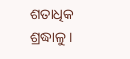ଶତାଧିକ ଶ୍ରଦ୍ଧାଳୁ ।